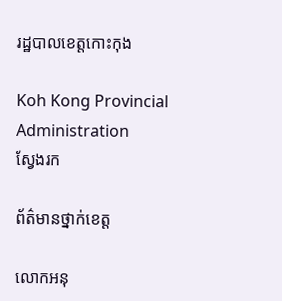រដ្ឋបាលខេត្តកោះកុង

Koh Kong Provincial Administration
ស្វែងរក

ព័ត៌មានថ្នាក់ខេត្ត

លោកអនុ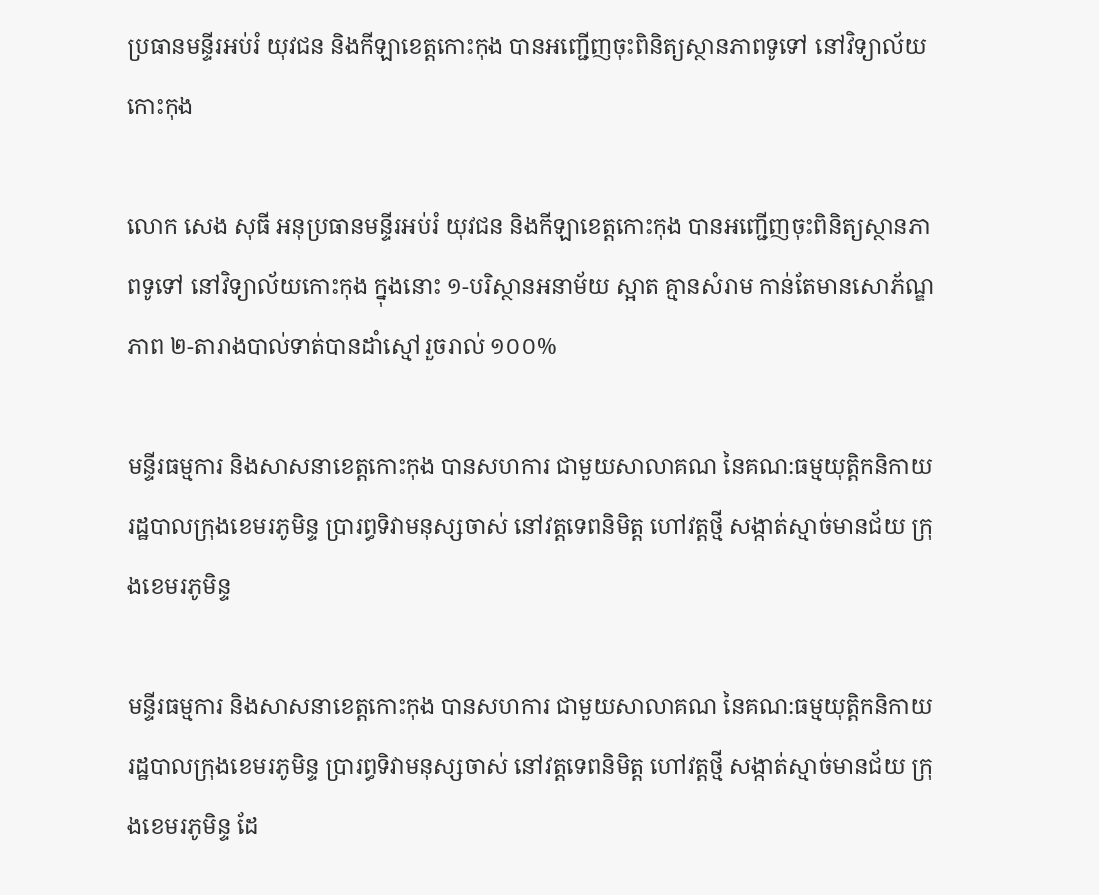ប្រធានមន្ទីរអប់រំ យុវជន និងកីឡាខេត្តកោះកុង បានអញ្ជើញចុះពិនិត្យស្ថានភាពទូទៅ នៅវិទ្យាល័យកោះកុង

លោក សេង សុធី អនុប្រធានមន្ទីរអប់រំ យុវជន និងកីឡាខេត្តកោះកុង បានអញ្ជើញចុះពិនិត្យស្ថានភាពទូទៅ នៅវិទ្យាល័យកោះកុង ក្នុងនោះ ១-បរិស្ថានអនាម័យ ស្អាត គ្មានសំរាម កាន់តែមានសោភ័ណ្ឌភាព ២-តារាងបាល់ទាត់បានដាំស្មៅរួចរាល់ ១០០%

មន្ទីរធម្មការ និងសាសនាខេត្តកោះកុង បានសហការ ជាមួយសាលាគណ នៃគណ:ធម្មយុត្តិកនិកាយ រដ្ឋបាលក្រុងខេមរភូមិន្ទ ប្រារព្ធទិវាមនុស្សចាស់ នៅវត្តទេពនិមិត្ត ហៅវត្តថ្មី សង្កាត់ស្មាច់មានជ័យ ក្រុងខេមរភូមិន្ទ

មន្ទីរធម្មការ និងសាសនាខេត្តកោះកុង បានសហការ ជាមួយសាលាគណ នៃគណ:ធម្មយុត្តិកនិកាយ រដ្ឋបាលក្រុងខេមរភូមិន្ទ ប្រារព្ធទិវាមនុស្សចាស់ នៅវត្តទេពនិមិត្ត ហៅវត្តថ្មី សង្កាត់ស្មាច់មានជ័យ ក្រុងខេមរភូមិន្ទ ដែ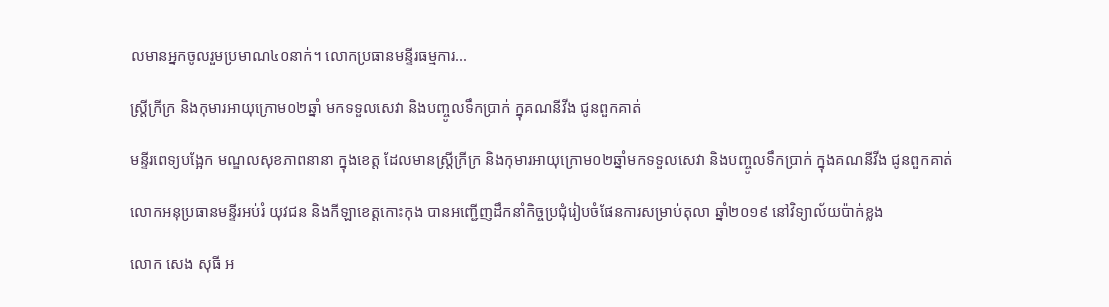លមានអ្នកចូលរួមប្រមាណ៤០នាក់។ លោកប្រធានមន្ទីរធម្មការ...

ស្រ្តីក្រីក្រ និងកុមារអាយុក្រោម០២ឆ្នាំ មកទទួលសេវា និងបញ្ចូលទឹកប្រាក់ ក្នុគណនីវីង ជូនពួកគាត់

មន្ទីរពេទ្យបង្អែក មណ្ឌលសុខភាពនានា ក្នុងខេត្ត ដែលមានស្រ្តីក្រីក្រ និងកុមារអាយុក្រោម០២ឆ្នាំមកទទួលសេវា និងបញ្ចូលទឹកប្រាក់ ក្នុងគណនីវីង ជូនពួកគាត់

លោកអនុប្រធានមន្ទីរអប់រំ យុវជន និងកីឡាខេត្តកោះកុង បានអញ្ជើញដឹកនាំកិច្ចប្រជុំរៀបចំផែនការសម្រាប់តុលា ឆ្នាំ២០១៩ នៅវិទ្យាល័យប៉ាក់ខ្លង

លោក សេង សុធី អ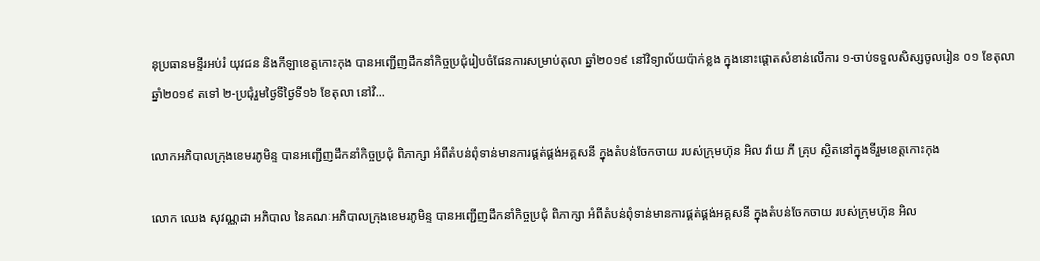នុប្រធានមន្ទីរអប់រំ យុវជន និងកីឡាខេត្តកោះកុង បានអញ្ជើញដឹកនាំកិច្ចប្រជុំរៀបចំផែនការសម្រាប់តុលា ឆ្នាំ២០១៩ នៅវិទ្យាល័យប៉ាក់ខ្លង ក្នុងនោះផ្តោតសំខាន់លើការ ១-ចាប់ទទួលសិស្សចូលរៀន ០១ ខែតុលា ឆ្នាំ២០១៩ តទៅ ២-ប្រជុំរួមថ្ងៃទីថ្ងៃទី១៦ ខែតុលា នៅវិ...

លោកអភិបាលក្រុងខេមរភូមិន្ទ បានអញ្ជើញដឹកនាំកិច្ចប្រជុំ ពិភាក្សា អំពីតំបន់ពុំទាន់មានការផ្គត់ផ្គង់អគ្គសនី ក្នុងតំបន់ចែកចាយ របស់ក្រុមហ៊ុន អិល វ៉ាយ ភី គ្រុប ស្ថិតនៅក្នុងទីរួមខេត្តកោះកុង

លោក ឈេង សុវណ្ណដា អភិបាល នៃគណៈអភិបាលក្រុងខេមរភូមិន្ទ បានអញ្ជើញដឹកនាំកិច្ចប្រជុំ ពិភាក្សា អំពីតំបន់ពុំទាន់មានការផ្គត់ផ្គង់អគ្គសនី ក្នុងតំបន់ចែកចាយ របស់ក្រុមហ៊ុន អិល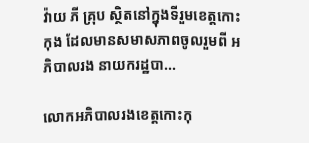វ៉ាយ ភី គ្រុប ស្ថិតនៅក្នុងទីរួមខេត្តកោះកុង ដែលមានសមាសភាពចូលរួមពី អភិបាលរង នាយករដ្ឋបា...

លោកអភិបាលរងខេត្តកោះកុ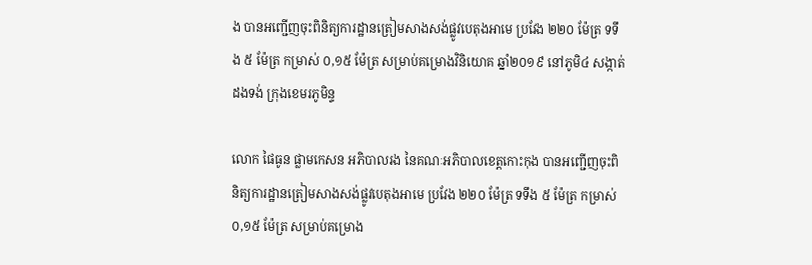ង បានអញ្ជើញចុះពិនិត្យការដ្ឋានត្រៀមសាងសង់ផ្លូវបេតុងអាមេ ប្រវែង ២២០ ម៉ែត្រ ទទឹង ៥ ម៉ែត្រ កម្រាស់ ០,១៥ ម៉ែត្រ សម្រាប់គម្រោងវិនិយោគ ឆ្នាំ២០១៩ នៅភូមិ៤ សង្កាត់ដងទង់ ក្រុងខេមរភូមិន្ទ

លោក ផៃធូន ផ្លាមកេសន អភិបាលរង នៃគណៈអភិបាលខេត្តកោះកុង បានអញ្ជើញចុះពិនិត្យការដ្ឋានត្រៀមសាងសង់ផ្លូវបេតុងអាមេ ប្រវែង ២២០ ម៉ែត្រ ទទឹង ៥ ម៉ែត្រ កម្រាស់ ០,១៥ ម៉ែត្រ សម្រាប់គម្រោង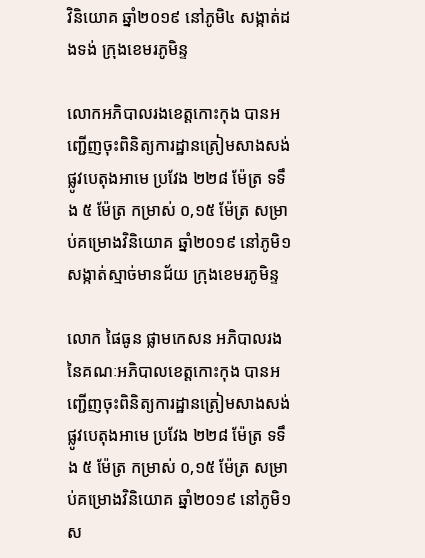វិនិយោគ ឆ្នាំ២០១៩ នៅភូមិ៤ សង្កាត់ដងទង់ ក្រុងខេមរភូមិន្ទ

លោកអភិបាលរងខេត្តកោះកុង បានអញ្ជើញចុះពិនិត្យការដ្ឋានត្រៀមសាងសង់ផ្លូវបេតុងអាមេ ប្រវែង ២២៨ ម៉ែត្រ ទទឹង ៥ ម៉ែត្រ កម្រាស់ ០,១៥ ម៉ែត្រ សម្រាប់គម្រោងវិនិយោគ ឆ្នាំ២០១៩ នៅភូមិ១ សង្កាត់ស្មាច់មានជ័យ ក្រុងខេមរភូមិន្ទ

លោក ផៃធូន ផ្លាមកេសន អភិបាលរង នៃគណៈអភិបាលខេត្តកោះកុង បានអញ្ជើញចុះពិនិត្យការដ្ឋានត្រៀមសាងសង់ផ្លូវបេតុងអាមេ ប្រវែង ២២៨ ម៉ែត្រ ទទឹង ៥ ម៉ែត្រ កម្រាស់ ០,១៥ ម៉ែត្រ សម្រាប់គម្រោងវិនិយោគ ឆ្នាំ២០១៩ នៅភូមិ១ ស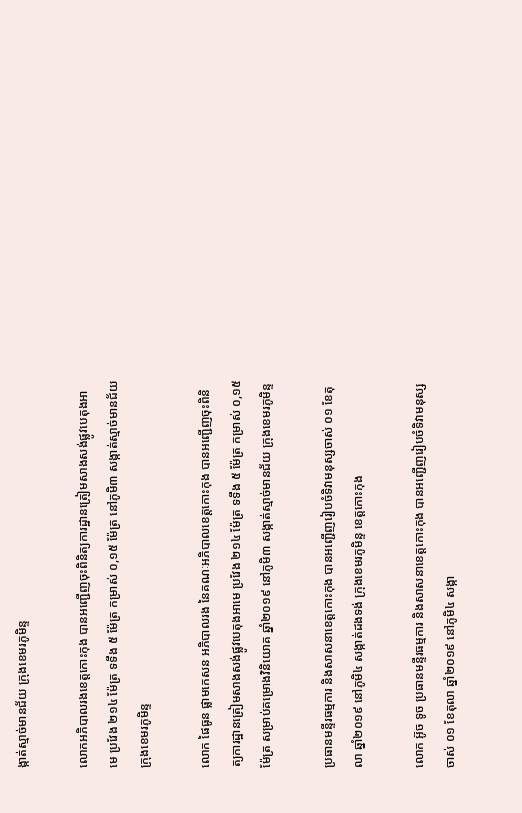ង្កាត់ស្មាច់មានជ័យ ក្រុងខេមរភូមិន្ទ

លោកអភិបាលរងខេត្តកោះកុង បានអញ្ជើញចុះពិនិត្យការដ្ឋានត្រៀមសាងសង់ផ្លូវបេតុងអាមេ ប្រវែង ២១៤ ម៉ែត្រ ទទឹង ៥ ម៉ែត្រ កម្រាស់ ០,១៥ ម៉ែត្រ នៅភូមិ៣ សង្កាត់ស្មាច់មានជ័យ ក្រុងខេមរភូមិន្ទ

លោក ផៃធូន ផ្លាមកេសន អភិបាលរង នៃគណៈអភិបាលខេត្តកោះកុង បានអញ្ជើញចុះពិនិត្យការដ្ឋានត្រៀមសាងសង់ផ្លូវបេតុងអាមេ ប្រវែង ២១៤ ម៉ែត្រ ទទឹង ៥ ម៉ែត្រ កម្រាស់ ០,១៥ ម៉ែត្រ សម្រាប់គម្រោងវិនិយោគ ឆ្នាំ២០១៩ នៅភូមិ៣ សង្កាត់ស្មាច់មានជ័យ ក្រុងខេមរភូមិន្ទ

ប្រធានមន្ទីរធម្មការ និងសាសនាខេត្តកោះកុង បានអញ្ជើញរៀបចំទិវាមនុស្សចាស់ ០១ ខែតុលា ឆ្នាំ២០១៩ នៅភូមិ៤ សង្កាត់ដងទង់ ក្រុងខេមរភូមិន្ទ ខេត្តកោះកុង

លោក អ៊ូច ទូច ប្រធានមន្ទីរធម្មការ និងសាសនាខេត្តកោះកុង បានអញ្ជើញរៀបចំទិវាមនុស្សចាស់ ០១ ខែតុលា ឆ្នាំ២០១៩ នៅភូមិ៤ សង្កា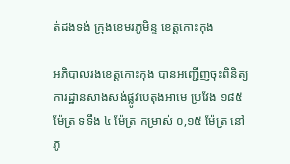ត់ដងទង់ ក្រុងខេមរភូមិន្ទ ខេត្តកោះកុង

អភិបាលរងខេត្តកោះកុង បានអញ្ជើញចុះពិនិត្យការដ្ឋានសាងសង់ផ្លូវបេតុងអាមេ ប្រវែង ១៨៥ ម៉ែត្រ ទទឹង ៤ ម៉ែត្រ កម្រាស់ ០,១៥ ម៉ែត្រ នៅភូ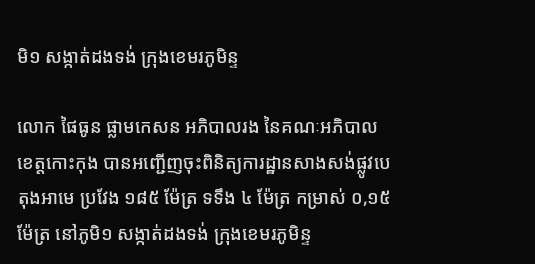មិ១ សង្កាត់ដងទង់ ក្រុងខេមរភូមិន្ទ

លោក ផៃធូន ផ្លាមកេសន អភិបាលរង នៃគណៈអភិបាលខេត្តកោះកុង បានអញ្ជើញចុះពិនិត្យការដ្ឋានសាងសង់ផ្លូវបេតុងអាមេ ប្រវែង ១៨៥ ម៉ែត្រ ទទឹង ៤ ម៉ែត្រ កម្រាស់ ០,១៥ ម៉ែត្រ នៅភូមិ១ សង្កាត់ដងទង់ ក្រុងខេមរភូមិន្ទ